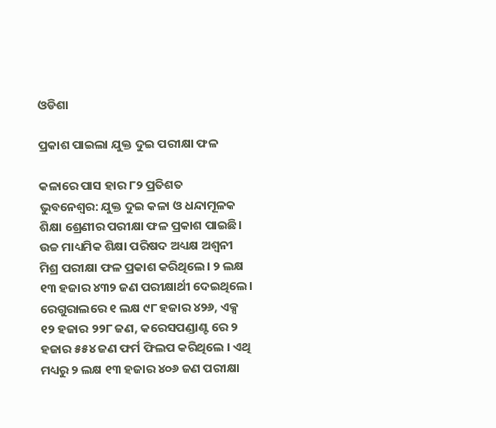ଓଡିଶା

ପ୍ରକାଶ ପାଇଲା ଯୁକ୍ତ ଦୁଇ ପରୀକ୍ଷା ଫଳ

କଳାରେ ପାସ ହାର ୮୨ ପ୍ରତିଶତ
ଭୁବନେଶ୍ୱର: ଯୁକ୍ତ ଦୁଇ କଳା ଓ ଧନ୍ଦାମୂଳକ ଶିକ୍ଷା ଶ୍ରେଣୀର ପରୀକ୍ଷା ଫଳ ପ୍ରକାଶ ପାଇଛି। ଉଚ୍ଚ ମାଧ୍ୟମିକ ଶିକ୍ଷା ପରିଷଦ ଅଧ୍ୟକ୍ଷ ଅଶ୍ୱନୀ ମିଶ୍ର ପରୀକ୍ଷା ଫଳ ପ୍ରକାଶ କରିଥିଲେ। ୨ ଲକ୍ଷ ୧୩ ହଜାର ୪୩୨ ଜଣ ପରୀକ୍ଷାର୍ଥୀ ଦେଇଥିଲେ। ରେଗୁରାଲରେ ୧ ଲକ୍ଷ ୯୮ ହଜାର ୪୨୬, ଏକ୍ସ ୧୨ ହଜାର ୨୨୮ ଜଣ, କରେସପଣ୍ଡାଣ୍ଟ ରେ ୨ ହଜାର ୫୫୪ ଜଣ ଫର୍ମ ଫିଲପ କରିଥିଲେ । ଏଥି ମଧ୍ୟରୁ ୨ ଲକ୍ଷ ୧୩ ହଜାର ୪୦୬ ଜଣ ପରୀକ୍ଷା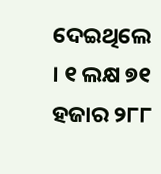ଦେଇଥିଲେ । ୧ ଲକ୍ଷ ୭୧ ହଜାର ୨୮୮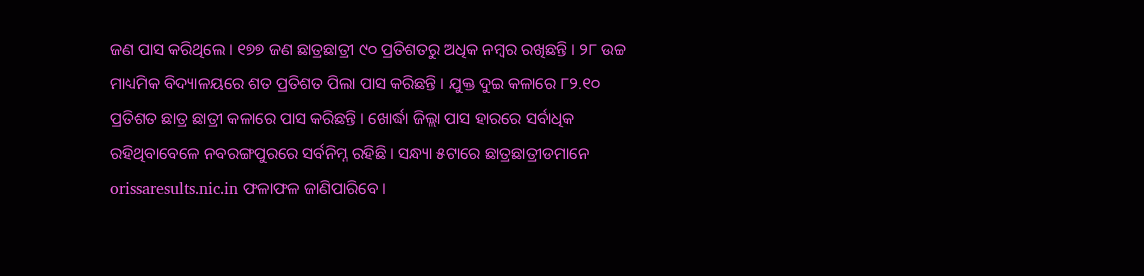ଜଣ ପାସ କରିଥିଲେ । ୧୭୭ ଜଣ ଛାତ୍ରଛାତ୍ରୀ ୯୦ ପ୍ରତିଶତରୁ ଅଧିକ ନମ୍ବର ରଖିଛନ୍ତି । ୨୮ ଉଚ୍ଚ ମାଧ୍ୟମିକ ବିଦ୍ୟାଳୟରେ ଶତ ପ୍ରତିଶତ ପିଲା ପାସ କରିଛନ୍ତି । ଯୁକ୍ତ ଦୁଇ କଳାରେ ୮୨.୧୦ ପ୍ରତିଶତ ଛାତ୍ର ଛାତ୍ରୀ କଳାରେ ପାସ କରିଛନ୍ତି । ଖୋର୍ଦ୍ଧା ଜିଲ୍ଲା ପାସ ହାରରେ ସର୍ବାଧିକ ରହିଥିବାବେଳେ ନବରଙ୍ଗପୁରରେ ସର୍ବନିମ୍ନ ରହିଛି । ସନ୍ଧ୍ୟା ୫ଟାରେ ଛାତ୍ରଛାତ୍ରୀଡମାନେ orissaresults.nic.in ଫଳାଫଳ ଜାଣିପାରିବେ ।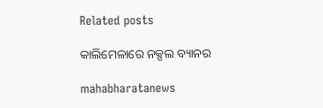Related posts

କାଲିମେଳାରେ ନକ୍ସଲ ବ୍ୟାନର

mahabharatanews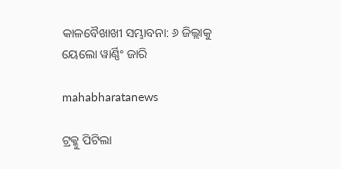କାଳବୈଖାଖୀ ସମ୍ଭାବନା: ୬ ଜିଲ୍ଲାକୁ ୟେଲୋ ୱାର୍ଣ୍ଣିଂ ଜାରି

mahabharatanews

ଟ୍ରକ୍କୁ ପିଟିଲା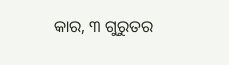କାର, ୩ ଗୁରୁତର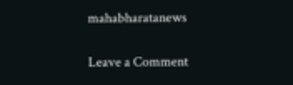mahabharatanews

Leave a Comment